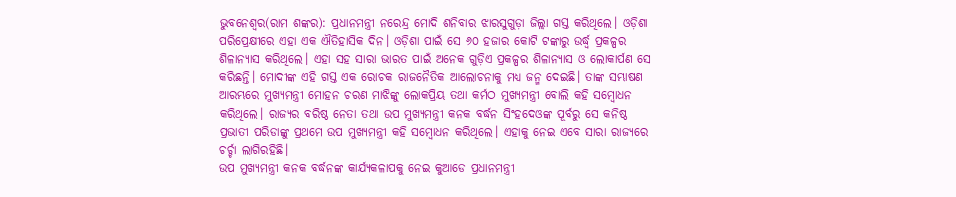ଭୁବନେଶ୍ୱର(ରାମ ଶଙ୍କର): ପ୍ରଧାନମନ୍ତ୍ରୀ ନରେନ୍ଦ୍ର ମୋଦି ଶନିବାର ଝାରସୁଗୁଡ଼ା ଜିଲ୍ଲା ଗସ୍ତ କରିଥିଲେ। ଓଡ଼ିଶା ପରିପ୍ରେକ୍ଷୀରେ ଏହା ଏକ ଐତିହାସିକ ଦିନ। ଓଡ଼ିଶା ପାଇଁ ସେ ୬୦ ହଜାର କୋଟି ଟଙ୍କାରୁ ଉର୍ଦ୍ଧ୍ବ ପ୍ରକଳ୍ପର ଶିଳାନ୍ୟାସ କରିଥିଲେ। ଏହା ସହ ସାରା ଭାରତ ପାଇଁ ଅନେକ ଗୁଡ଼ିଏ ପ୍ରକଳ୍ପର ଶିଳାନ୍ୟାସ ଓ ଲୋକାର୍ପଣ ସେ କରିଛନ୍ତି। ମୋଦୀଙ୍କ ଏହି ଗସ୍ତ ଏକ ରୋଚକ ରାଜନୈତିକ ଆଲୋଚନାକୁ ମଧ୍ୟ ଜନ୍ମ ଦେଇଛି। ତାଙ୍କ ସମ୍ଭାଷଣ ଆରମ୍ଭରେ ମୁଖ୍ୟମନ୍ତ୍ରୀ ମୋହନ ଚରଣ ମାଝିଙ୍କୁ ଲୋକପ୍ରିୟ ତଥା କର୍ମଠ ମୁଖ୍ୟମନ୍ତ୍ରୀ ବୋଲି କହି ସମ୍ବୋଧନ କରିଥିଲେ। ରାଜ୍ୟର ବରିଷ୍ଠ ନେତା ତଥା ଉପ ମୁଖ୍ୟମନ୍ତ୍ରୀ କନକ ବର୍ଦ୍ଧନ ସିଂହଦେଓଙ୍କ ପୂର୍ବରୁ ସେ କନିଷ୍ଠ ପ୍ରଭାତୀ ପରିଡାଙ୍କୁ ପ୍ରଥମେ ଉପ ମୁଖ୍ୟମନ୍ତ୍ରୀ କହି ସମ୍ବୋଧନ କରିଥିଲେ। ଏହାକୁ ନେଇ ଏବେ ସାରା ରାଜ୍ୟରେ ଚର୍ଚ୍ଚା ଲାଗିରହିଛି।
ଉପ ମୁଖ୍ୟମନ୍ତ୍ରୀ କନକ ବର୍ଦ୍ଧନଙ୍କ କାର୍ଯ୍ୟକଳାପକୁ ନେଇ କୁଆଡେ ପ୍ରଧାନମନ୍ତ୍ରୀ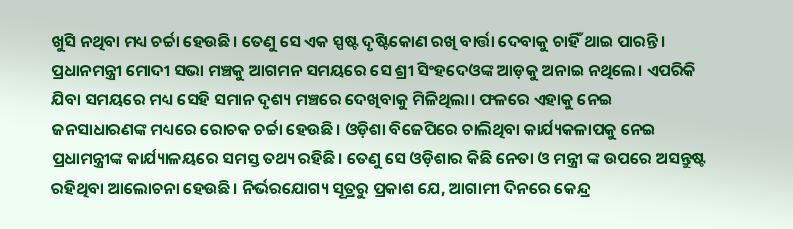ଖୁସି ନଥିବା ମଧ୍ୟ ଚର୍ଚ୍ଚା ହେଉଛି। ତେଣୁ ସେ ଏକ ସ୍ପଷ୍ଟ ଦୃଷ୍ଟିକୋଣ ରଖି ବାର୍ତ୍ତା ଦେବାକୁ ଚାହିଁ ଥାଇ ପାରନ୍ତି। ପ୍ରଧାନମନ୍ତ୍ରୀ ମୋଦୀ ସଭା ମଞ୍ଚକୁ ଆଗମନ ସମୟରେ ସେ ଶ୍ରୀ ସିଂହଦେଓଙ୍କ ଆଡ଼କୁ ଅନାଇ ନଥିଲେ। ଏପରିକି ଯିବା ସମୟରେ ମଧ୍ୟ ସେହି ସମାନ ଦୃଶ୍ୟ ମଞ୍ଚରେ ଦେଖିବାକୁ ମିଳିଥିଲା। ଫଳରେ ଏହାକୁ ନେଇ ଜନସାଧାରଣଙ୍କ ମଧ୍ୟରେ ରୋଚକ ଚର୍ଚ୍ଚା ହେଉଛି। ଓଡ଼ିଶା ବିଜେପିରେ ଚାଲିଥିବା କାର୍ଯ୍ୟକଳାପକୁ ନେଇ ପ୍ରଧାମନ୍ତ୍ରୀଙ୍କ କାର୍ଯ୍ୟାଳୟରେ ସମସ୍ତ ତଥ୍ୟ ରହିଛି। ତେଣୁ ସେ ଓଡ଼ିଶାର କିଛି ନେତା ଓ ମନ୍ତ୍ରୀ ଙ୍କ ଉପରେ ଅସନ୍ତୁଷ୍ଟ ରହିଥିବା ଆଲୋଚନା ହେଉଛି। ନିର୍ଭରଯୋଗ୍ୟ ସୂତ୍ରରୁ ପ୍ରକାଶ ଯେ, ଆଗାମୀ ଦିନରେ କେନ୍ଦ୍ର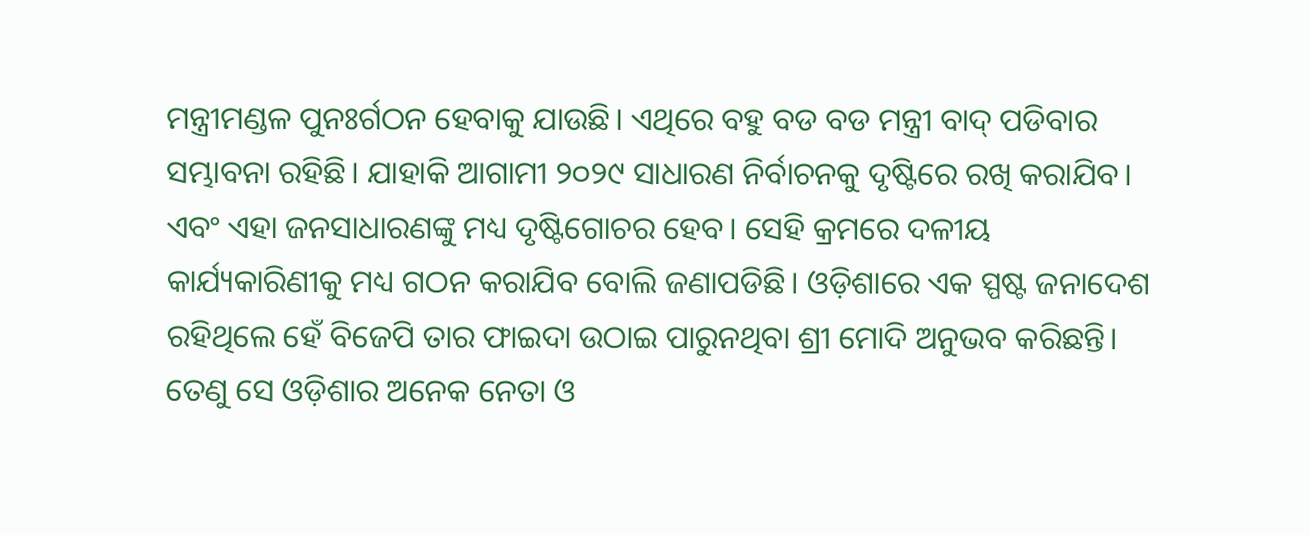ମନ୍ତ୍ରୀମଣ୍ଡଳ ପୁନଃର୍ଗଠନ ହେବାକୁ ଯାଉଛି। ଏଥିରେ ବହୁ ବଡ ବଡ ମନ୍ତ୍ରୀ ବାଦ୍ ପଡିବାର ସମ୍ଭାବନା ରହିଛି। ଯାହାକି ଆଗାମୀ ୨୦୨୯ ସାଧାରଣ ନିର୍ବାଚନକୁ ଦୃଷ୍ଟିରେ ରଖି କରାଯିବ। ଏବଂ ଏହା ଜନସାଧାରଣଙ୍କୁ ମଧ୍ୟ ଦୃଷ୍ଟିଗୋଚର ହେବ। ସେହି କ୍ରମରେ ଦଳୀୟ କାର୍ଯ୍ୟକାରିଣୀକୁ ମଧ୍ୟ ଗଠନ କରାଯିବ ବୋଲି ଜଣାପଡିଛି। ଓଡ଼ିଶାରେ ଏକ ସ୍ପଷ୍ଟ ଜନାଦେଶ ରହିଥିଲେ ହେଁ ବିଜେପି ତାର ଫାଇଦା ଉଠାଇ ପାରୁନଥିବା ଶ୍ରୀ ମୋଦି ଅନୁଭବ କରିଛନ୍ତି। ତେଣୁ ସେ ଓଡ଼ିଶାର ଅନେକ ନେତା ଓ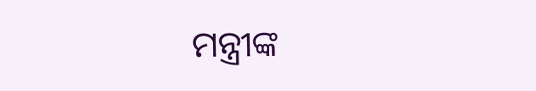ମନ୍ତ୍ରୀଙ୍କ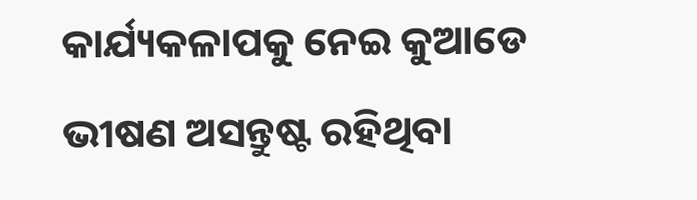କାର୍ଯ୍ୟକଳାପକୁ ନେଇ କୁଆଡେ ଭୀଷଣ ଅସନ୍ତୁଷ୍ଟ ରହିଥିବା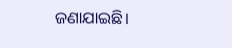ଜଣାଯାଇଛି।